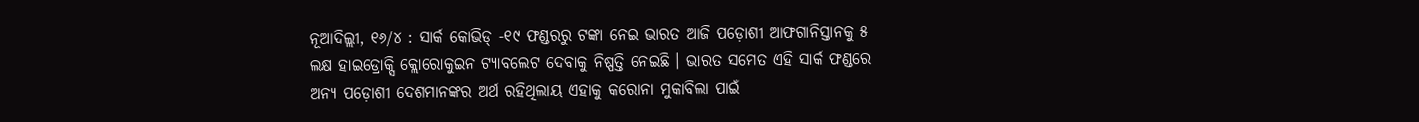ନୂଆଦିଲ୍ଲୀ, ୧୬/୪ : ସାର୍କ କୋଭିଡ୍ -୧୯ ଫଣ୍ଡରରୁ ଟଙ୍କା ନେଇ ଭାରତ ଆଜି ପଡ଼ୋଶୀ ଆଫଗାନିସ୍ତାନକୁ ୫ ଲକ୍ଷ ହାଇଡ୍ରୋକ୍ସି କ୍ଲୋରୋକୁଇନ ଟ୍ୟାବଲେଟ ଦେବାକୁ ନିଷ୍ପତ୍ତି ନେଇଛି । ଭାରତ ସମେତ ଏହି ସାର୍କ ଫଣ୍ଡରେ ଅନ୍ୟ ପଡ଼ୋଶୀ ଦେଶମାନଙ୍କର ଅର୍ଥ ରହିଥିଲାୟ ଏହାକୁ କରୋନା ମୁକାବିଲା ପାଇଁ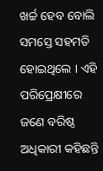ଖର୍ଚ୍ଚ ହେବ ବୋଲି ସମସ୍ତେ ସହମତି ହୋଇଥିଲେ । ଏହି ପରିପ୍ରେକ୍ଷୀରେ ଜଣେ ବରିଷ୍ଠ ଅଧିକାରୀ କହିଛନ୍ତି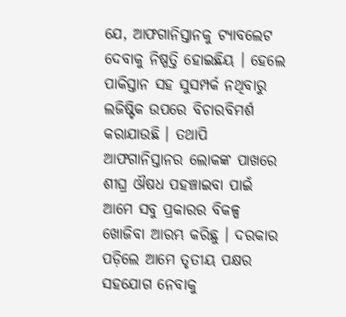ଯେ, ଆଫଗାନିସ୍ତାନକୁ ଟ୍ୟାବଲେଟ ଦେବାକୁ ନିଷ୍ପତ୍ତି ହୋଇଛିୟ । ହେଲେ ପାକିସ୍ତାନ ସହ ସୁସମ୍ପର୍କ ନଥିବାରୁ ଲଜିଷ୍ଟିକ ଉପରେ ବିଚାରବିମର୍ଶ କରାଯାଉଛି । ତଥାପି ଆଫଗାନିସ୍ତାନର ଲୋକଙ୍କ ପାଖରେ ଶୀଘ୍ର ଔଷଧ ପହଞ୍ଚାଇବା ପାଇଁ ଆମେ ସବୁ ପ୍ରକାରର ବିକଳ୍ପ ଖୋଜିବା ଆରମ୍ଭ କରିଛୁ । ଦରକାର ପଡ଼ିଲେ ଆମେ ତୃତୀୟ ପକ୍ଷର ସହଯୋଗ ନେବାକୁ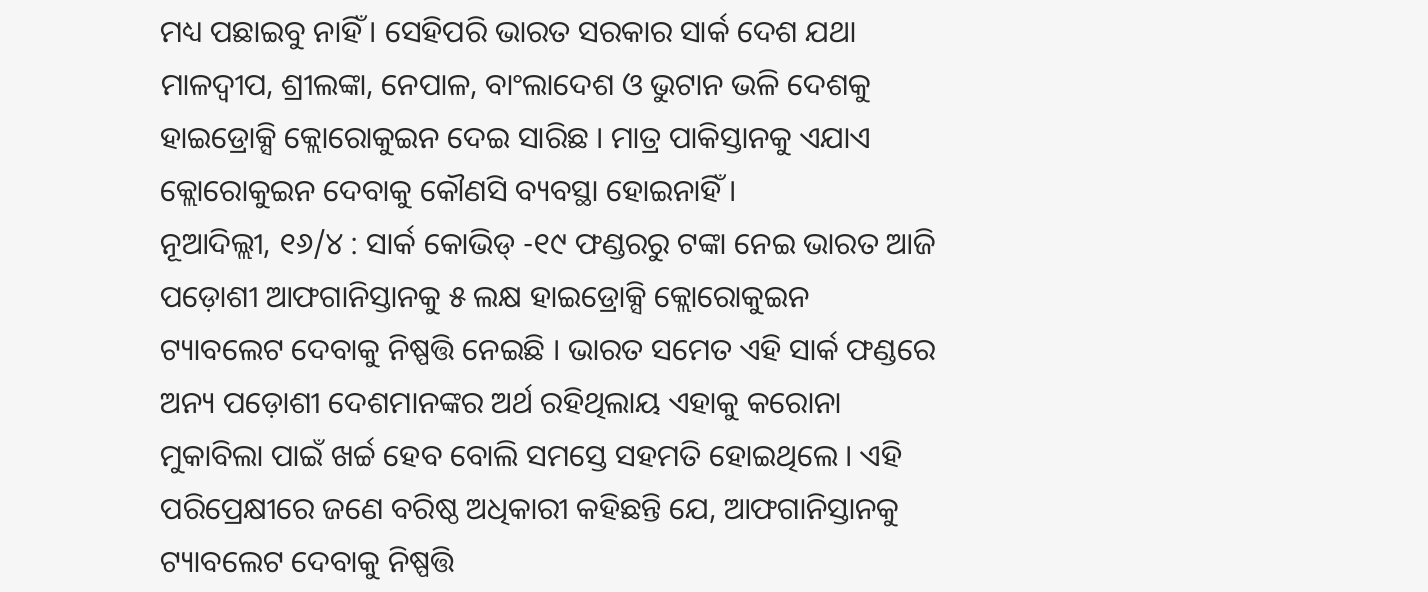ମଧ୍ୟ ପଛାଇବୁ ନାହିଁ । ସେହିପରି ଭାରତ ସରକାର ସାର୍କ ଦେଶ ଯଥା ମାଳଦ୍ୱୀପ, ଶ୍ରୀଲଙ୍କା, ନେପାଳ, ବାଂଲାଦେଶ ଓ ଭୁଟାନ ଭଳି ଦେଶକୁ ହାଇଡ୍ରୋକ୍ସି କ୍ଲୋରୋକୁଇନ ଦେଇ ସାରିଛ । ମାତ୍ର ପାକିସ୍ତାନକୁ ଏଯାଏ କ୍ଲୋରୋକୁଇନ ଦେବାକୁ କୌଣସି ବ୍ୟବସ୍ଥା ହୋଇନାହିଁ ।
ନୂଆଦିଲ୍ଲୀ, ୧୬/୪ : ସାର୍କ କୋଭିଡ୍ -୧୯ ଫଣ୍ଡରରୁ ଟଙ୍କା ନେଇ ଭାରତ ଆଜି ପଡ଼ୋଶୀ ଆଫଗାନିସ୍ତାନକୁ ୫ ଲକ୍ଷ ହାଇଡ୍ରୋକ୍ସି କ୍ଲୋରୋକୁଇନ ଟ୍ୟାବଲେଟ ଦେବାକୁ ନିଷ୍ପତ୍ତି ନେଇଛି । ଭାରତ ସମେତ ଏହି ସାର୍କ ଫଣ୍ଡରେ ଅନ୍ୟ ପଡ଼ୋଶୀ ଦେଶମାନଙ୍କର ଅର୍ଥ ରହିଥିଲାୟ ଏହାକୁ କରୋନା ମୁକାବିଲା ପାଇଁ ଖର୍ଚ୍ଚ ହେବ ବୋଲି ସମସ୍ତେ ସହମତି ହୋଇଥିଲେ । ଏହି ପରିପ୍ରେକ୍ଷୀରେ ଜଣେ ବରିଷ୍ଠ ଅଧିକାରୀ କହିଛନ୍ତି ଯେ, ଆଫଗାନିସ୍ତାନକୁ ଟ୍ୟାବଲେଟ ଦେବାକୁ ନିଷ୍ପତ୍ତି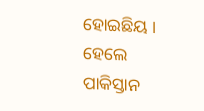ହୋଇଛିୟ । ହେଲେ ପାକିସ୍ତାନ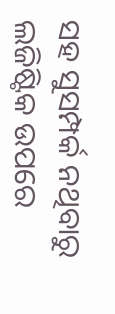ସହ ସୁସମ୍ପର୍କ ନଥିବାରୁ ଲଜିଷ୍ଟିକ ଉପରେ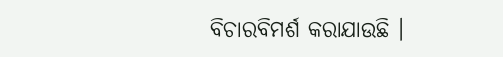ବିଚାରବିମର୍ଶ କରାଯାଉଛି ।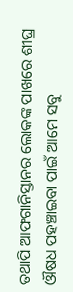ତଥାପି ଆଫଗାନିସ୍ତାନର ଲୋକଙ୍କ ପାଖରେ ଶୀଘ୍ର ଔଷଧ ପହଞ୍ଚାଇବା ପାଇଁ ଆମେ ସବୁ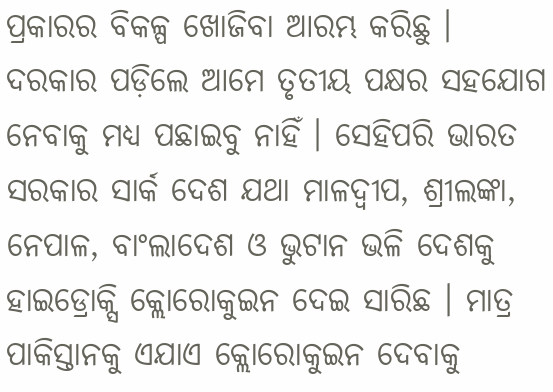ପ୍ରକାରର ବିକଳ୍ପ ଖୋଜିବା ଆରମ୍ଭ କରିଛୁ । ଦରକାର ପଡ଼ିଲେ ଆମେ ତୃତୀୟ ପକ୍ଷର ସହଯୋଗ ନେବାକୁ ମଧ୍ୟ ପଛାଇବୁ ନାହିଁ । ସେହିପରି ଭାରତ ସରକାର ସାର୍କ ଦେଶ ଯଥା ମାଳଦ୍ୱୀପ, ଶ୍ରୀଲଙ୍କା, ନେପାଳ, ବାଂଲାଦେଶ ଓ ଭୁଟାନ ଭଳି ଦେଶକୁ ହାଇଡ୍ରୋକ୍ସି କ୍ଲୋରୋକୁଇନ ଦେଇ ସାରିଛ । ମାତ୍ର ପାକିସ୍ତାନକୁ ଏଯାଏ କ୍ଲୋରୋକୁଇନ ଦେବାକୁ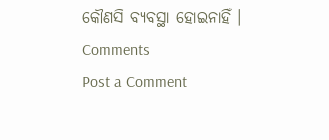କୌଣସି ବ୍ୟବସ୍ଥା ହୋଇନାହିଁ ।
Comments
Post a Comment